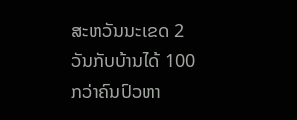ສະຫວັນນະເຂດ 2 ວັນກັບບ້ານໄດ້ 100 ກວ່າຄົນປົວຫາ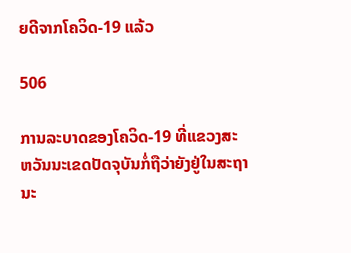ຍດີຈາກໂຄວິດ-19 ແລ້ວ

506

ການລະບາດຂອງໂຄວິດ-19 ທີ່ແຂວງສະຫວັນນະເຂດປັດຈຸບັນກໍ່ຖືວ່າຍັງຢູ່ໃນສະຖານະ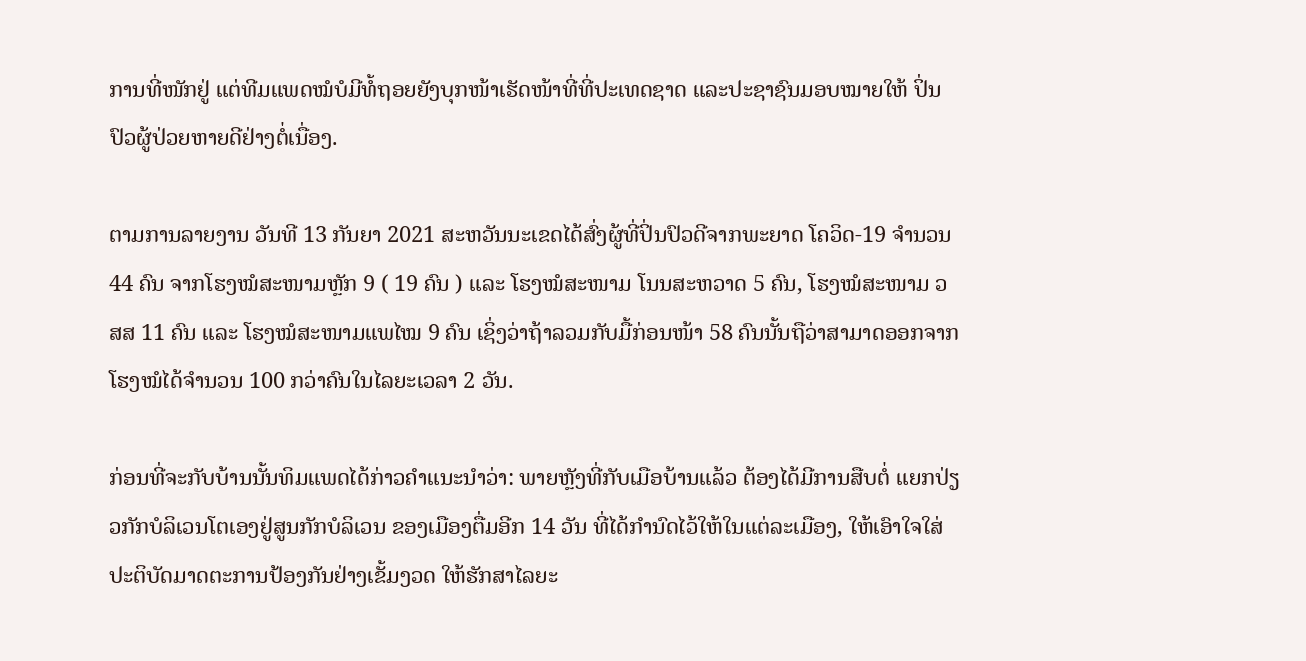ການທີ່ໜັກຢູ່ ແຕ່ທີມແພດໝໍບໍມີທໍ້ຖອຍຍັງບຸກໜ້າເຮັດໜ້າທີ່ທີ່ປະເທດຊາດ ແລະປະຊາຊົນມອບໝາຍໃຫ້ ປິ່ນປົວຜູ້ປ່ວຍຫາຍດີຢ່າງຕໍ່ເນື່ອງ.

ຕາມການລາຍງານ ວັນທີ 13 ກັນຍາ 2021 ສະຫວັນນະເຂດໄດ້ສົ່ງຜູ້ທີ່ປິ່ນປົວດີຈາກພະຍາດ ໂຄວິດ-19 ຈຳນວນ 44 ຄົນ ຈາກໂຮງໝໍສະໜາມຫຼັກ 9 ( 19 ຄົນ ) ແລະ ໂຮງໝໍສະໜາມ ໂນນສະຫວາດ 5 ຄົນ, ໂຮງໝໍສະໜາມ ວສສ 11 ຄົນ ແລະ ໂຮງໝໍສະໜາມແພໄໝ 9 ຄົນ ເຊິ່ງວ່າຖ້າລວມກັບມື້ກ່ອນໜ້າ 58 ຄົນນັ້ນຖືວ່າສາມາດອອກຈາກໂຮງໝໍໄດ້ຈຳນວນ 100 ກວ່າຄົນໃນໄລຍະເວລາ 2 ວັນ.

ກ່ອນທີ່ຈະກັບບ້ານນັ້ນທິມແພດໄດ້ກ່າວຄຳແນະນຳວ່າ: ພາຍຫຼັງທີ່ກັບເມືອບ້ານແລ້ວ ຕ້ອງໄດ້ມີການສືບຕໍ່ ແຍກປ່ຽວກັກບໍລິເວນໂຕເອງຢູ່ສູນກັກບໍລິເວນ ຂອງເມືອງຕື່ມອີກ 14 ວັນ ທີ່ໄດ້ກຳນົດໄວ້ໃຫ້ໃນແຕ່ລະເມືອງ, ໃຫ້ເອົາໃຈໃສ່ປະຕິບັດມາດຕະການປ້ອງກັນຢ່າງເຂັ້ມງວດ ໃຫ້ຮັກສາໄລຍະ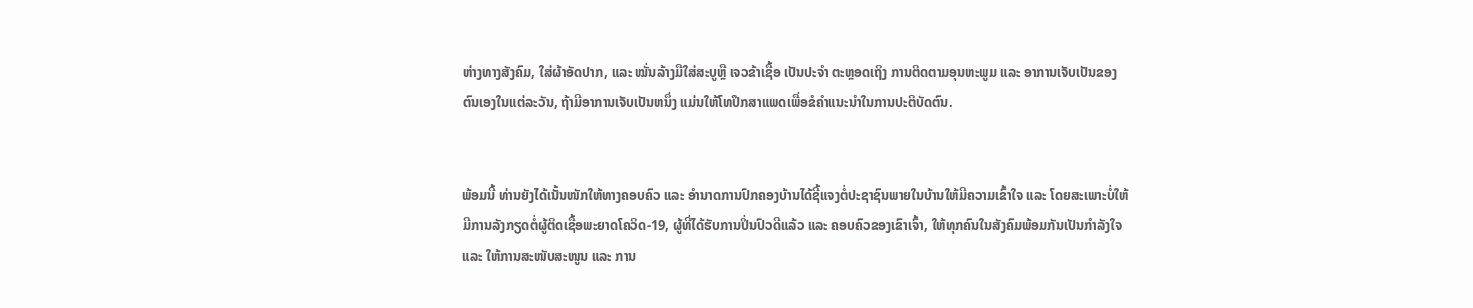ຫ່າງທາງສັງຄົມ, ໃສ່ຜ້າອັດປາກ, ແລະ ໝັ່ນລ້າງມືໃສ່ສະບູຫຼື ເຈວຂ້າເຊື້ອ ເປັນປະຈໍາ ຕະຫຼອດເຖິງ ການຕິດຕາມອຸນຫະພູມ ແລະ ອາການເຈັບເປັນຂອງຕົນເອງໃນແຕ່ລະວັນ, ຖ້າມີອາການເຈັບເປັນຫນຶ່ງ ແມ່ນໃຫ້ໂທປຶກສາແພດເພື່ອຂໍຄໍາແນະນໍາໃນການປະຕິບັດຕົນ.


ພ້ອມນີ້ ທ່ານຍັງໄດ້ເນັ້ນໜັກໃຫ້ທາງຄອບຄົວ ແລະ ອໍານາດການປົກຄອງບ້ານໄດ້ຊີ້ແຈງຕໍ່ປະຊາຊົນພາຍໃນບ້ານໃຫ້ມີຄວາມເຂົ້າໃຈ ແລະ ໂດຍສະເພາະບໍ່ໃຫ້ມີການລັງກຽດຕໍ່ຜູ້ຕິດເຊື້ອພະຍາດໂຄວິດ-19, ຜູ້ທີ່ໄດ້ຮັບການປິ່ນປົວດີແລ້ວ ແລະ ຄອບຄົວຂອງເຂົາເຈົ້າ, ໃຫ້ທຸກຄົນໃນສັງຄົມພ້ອມກັນເປັນກຳລັງໃຈ ແລະ ໃຫ້ການສະໜັບສະໜູນ ແລະ ການ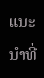ແນະນຳທີ່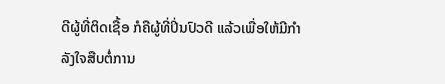ດີຜູ້ທີ່ຕິດເຊື້ອ ກໍຄືຜູ້ທີ່ປິ່ນປົວດີ ແລ້ວເພື່ອໃຫ້ມີກຳລັງໃຈສືບຕໍ່ການ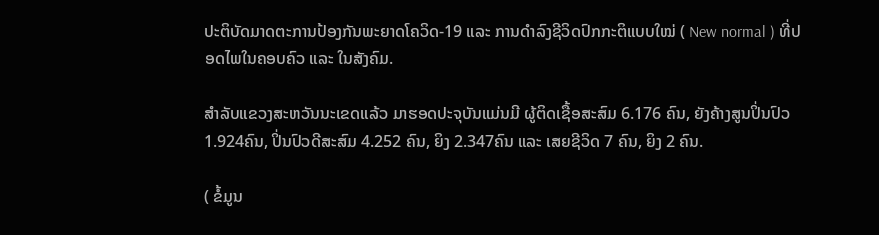ປະຕິບັດມາດຕະການປ້ອງກັນພະຍາດໂຄວິດ-19 ແລະ ການດໍາລົງຊີວິດປົກກະຕິແບບໃໝ່ ( New normal ) ທີ່ປອດໄພໃນຄອບຄົວ ແລະ ໃນສັງຄົມ.

ສຳລັບແຂວງສະຫວັນນະເຂດແລ້ວ ມາຮອດປະຈຸບັນແມ່ນມີ ຜູ້ຕິດເຊື້ອສະສົມ 6.176 ຄົນ, ຍັງຄ້າງສູນປິ່ນປົວ 1.924ຄົນ, ປິ່ນປົວດີສະສົມ 4.252 ຄົນ, ຍິງ 2.347ຄົນ ແລະ ເສຍຊີວິດ 7 ຄົນ, ຍິງ 2 ຄົນ.

( ຂໍ້ມູນ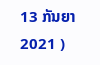13 ກັນຍາ 2021 )